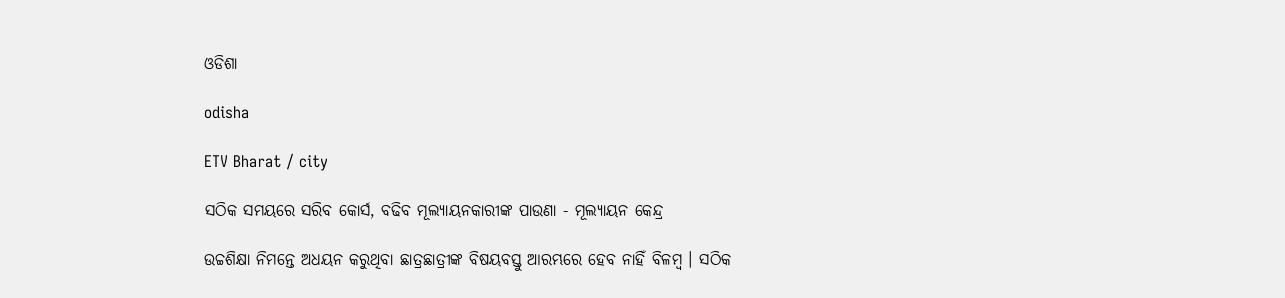ଓଡିଶା

odisha

ETV Bharat / city

ସଠିକ ସମୟରେ ସରିବ କୋର୍ସ, ବଢିବ ମୂଲ୍ୟାୟନକାରୀଙ୍କ ପାଉଣା - ମୂଲ୍ୟାୟନ କେନ୍ଦ୍ର

ଉଚ୍ଚଶିକ୍ଷା ନିମନ୍ତେ ଅଧୟନ କରୁଥିବା ଛାତ୍ରଛାତ୍ରୀଙ୍କ ବିଷୟବସ୍ତୁ ଆରମ୍ଭରେ ହେବ ନାହିଁ ବିଳମ୍ବ । ସଠିକ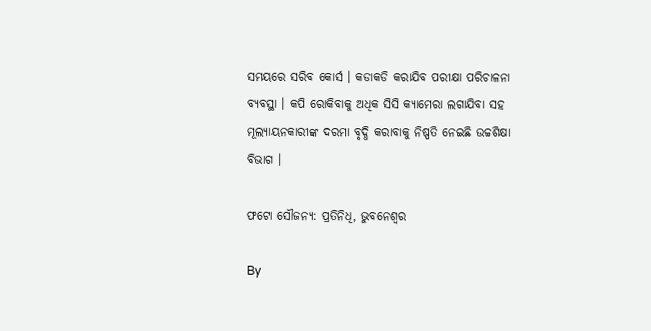ସମୟରେ ସରିବ କୋର୍ସ । କଡାକଡି କରାଯିବ ପରୀକ୍ଷା ପରିଚାଳନା ବ୍ୟବସ୍ଥା । କପି ରୋକିବାକୁ ଅଧିକ ସିସି କ୍ୟାମେରା ଲଗାଯିବା ସହ ମୂଲ୍ୟାୟନକାରୀଙ୍କ ଦରମା ବୃଦ୍ଧି କରାବାକୁ ନିଷ୍ପତି ନେଇଛି ଉଚ୍ଚଶିକ୍ଷା ବିଭାଗ ।

ଫଟୋ ସୌଜନ୍ୟ: ପ୍ରତିନିଧି, ଭୁବନେଶ୍ବର

By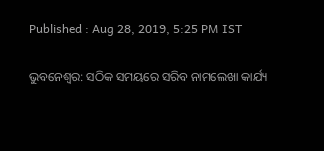Published : Aug 28, 2019, 5:25 PM IST

ଭୁବନେଶ୍ବର: ସଠିକ ସମୟରେ ସରିବ ନାମଲେଖା କାର୍ଯ୍ୟ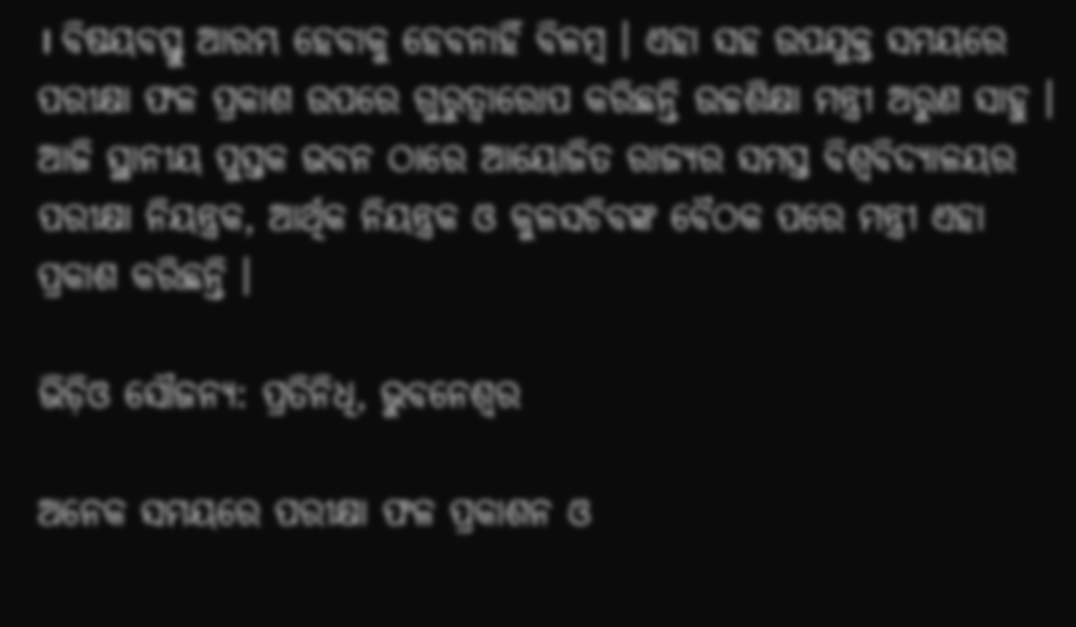। ବିଷୟବସ୍ତୁ ଆରମ୍ଭ ହେବାକୁ ହେବନାହିଁ ବିଳମ୍ବ । ଏହା ସହ ଉପଯୁକ୍ତ ସମୟରେ ପରୀକ୍ଷା ଫଳ ପ୍ରକାଶ ଉପରେ ଗୁରୁତ୍ବାରୋପ କରିଛନ୍ତି ଉଚ୍ଚଶିକ୍ଷା ମନ୍ତ୍ରୀ ଅରୁଣ ସାହୁ । ଆଜି ସ୍ଥାନୀୟ ପୁସ୍ତକ ଭବନ ଠାରେ ଆୟୋଜିତ ରାଜ୍ୟର ସମସ୍ତ ବିଶ୍ବବିଦ୍ୟାଳୟର ପରୀକ୍ଷା ନିୟନ୍ତ୍ରକ, ଆର୍ଥିକ ନିୟନ୍ତ୍ରକ ଓ କୁଳସଚିବଙ୍କ ବୈଠକ ପରେ ମନ୍ତ୍ରୀ ଏହା ପ୍ରକାଶ କରିଛନ୍ତି ।

ଭିଡ଼ିଓ ସୌଜନ୍ୟ: ପ୍ରତିନିଧି, ଭୁବନେଶ୍ବର

ଅନେକ ସମୟରେ ପରୀକ୍ଷା ଫଳ ପ୍ରକାଶନ ଓ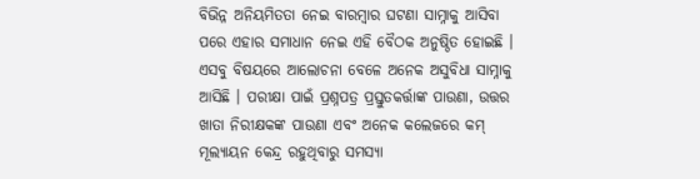ବିଭିନ୍ନ ଅନିୟମିତତା ନେଇ ବାରମ୍ବାର ଘଟଣା ସାମ୍ନାକୁ ଆସିବା ପରେ ଏହାର ସମାଧାନ ନେଇ ଏହି ବୈଠକ ଅନୁଷ୍ଠିତ ହୋଇଛି । ଏସବୁ ବିଷୟରେ ଆଲୋଚନା ବେଳେ ଅନେକ ଅସୁବିଧା ସାମ୍ନାକୁ ଆସିଛି । ପରୀକ୍ଷା ପାଇଁ ପ୍ରଶ୍ନପତ୍ର ପ୍ରସ୍ତୁତକର୍ତ୍ତାଙ୍କ ପାଉଣା, ଉତ୍ତର ଖାତା ନିରୀକ୍ଷକଙ୍କ ପାଉଣା ଏବଂ ଅନେକ କଲେଜରେ କମ୍ ମୂଲ୍ୟାୟନ କେନ୍ଦ୍ର ରହୁଥିବାରୁ ସମସ୍ୟା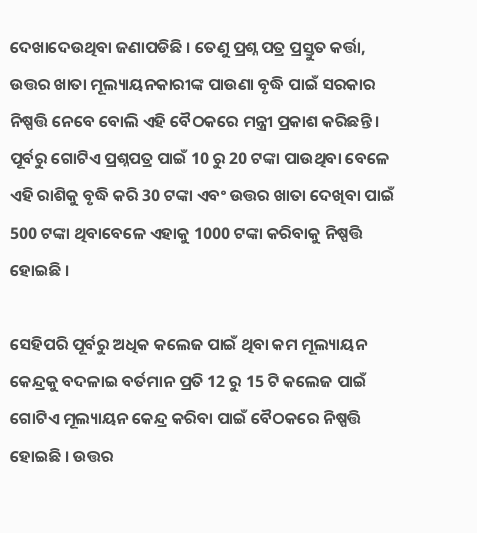ଦେଖାଦେଉଥିବା ଜଣାପଡିଛି । ତେଣୁ ପ୍ରଶ୍ନ ପତ୍ର ପ୍ରସ୍ତୁତ କର୍ତ୍ତା, ଉତ୍ତର ଖାତା ମୂଲ୍ୟାୟନକାରୀଙ୍କ ପାଉଣା ବୃଦ୍ଧି ପାଇଁ ସରକାର ନିଷ୍ପତ୍ତି ନେବେ ବୋଲି ଏହି ବୈଠକରେ ମନ୍ତ୍ରୀ ପ୍ରକାଶ କରିଛନ୍ତି । ପୂର୍ବରୁ ଗୋଟିଏ ପ୍ରଶ୍ନପତ୍ର ପାଇଁ 10 ରୁ 20 ଟଙ୍କା ପାଉଥିବା ବେଳେ ଏହି ରାଶିକୁ ବୃଦ୍ଧି କରି 30 ଟଙ୍କା ଏବଂ ଉତ୍ତର ଖାତା ଦେଖିବା ପାଇଁ 500 ଟଙ୍କା ଥିବାବେଳେ ଏହାକୁ 1000 ଟଙ୍କା କରିବାକୁ ନିଷ୍ପତ୍ତି ହୋଇଛି ।

ସେହିପରି ପୂର୍ବରୁ ଅଧିକ କଲେଜ ପାଇଁ ଥିବା କମ ମୂଲ୍ୟାୟନ କେନ୍ଦ୍ରକୁ ବଦଳାଇ ବର୍ତମାନ ପ୍ରତି 12 ରୁ 15 ଟି କଲେଜ ପାଇଁ ଗୋଟିଏ ମୂଲ୍ୟାୟନ କେନ୍ଦ୍ର କରିବା ପାଇଁ ବୈଠକରେ ନିଷ୍ପତ୍ତି ହୋଇଛି । ଉତ୍ତର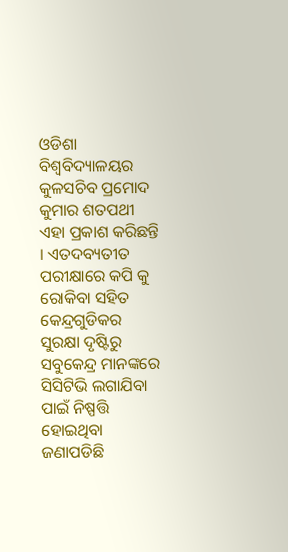ଓଡିଶା ବିଶ୍ବବିଦ୍ୟାଳୟର କୁଳସଚିବ ପ୍ରମୋଦ କୁମାର ଶତପଥୀ ଏହା ପ୍ରକାଶ କରିଛନ୍ତି । ଏତଦବ୍ୟତୀତ ପରୀକ୍ଷାରେ କପି କୁ ରୋକିବା ସହିତ କେନ୍ଦ୍ରଗୁଡିକର ସୁରକ୍ଷା ଦୃଷ୍ଟିରୁ ସବୁକେନ୍ଦ୍ର ମାନଙ୍କରେ ସିସିଟିଭି ଲଗାଯିବା ପାଇଁ ନିଷ୍ପତ୍ତି ହୋଇଥିବା ଜଣାପଡିଛି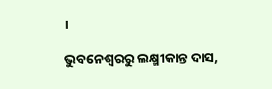।

ଭୁବନେଶ୍ବରରୁ ଲକ୍ଷ୍ମୀକାନ୍ତ ଦାସ,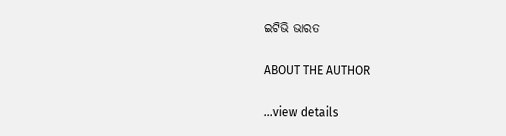ଇଟିଭି ଭାରତ

ABOUT THE AUTHOR

...view details